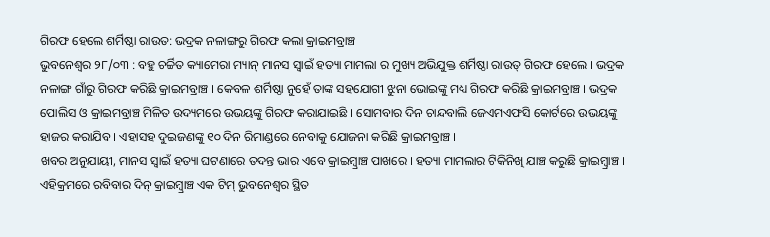ଗିରଫ ହେଲେ ଶର୍ମିଷ୍ଠା ରାଉତ: ଭଦ୍ରକ ନଳାଙ୍ଗରୁ ଗିରଫ କଲା କ୍ରାଇମବ୍ରାଞ୍ଚ
ଭୁବନେଶ୍ୱର ୨୮/୦୩ : ବହୁ ଚର୍ଚ୍ଚିତ କ୍ୟାମେରା ମ୍ୟାନ୍ ମାନସ ସ୍ୱାଇଁ ହତ୍ୟା ମାମଲା ର ମୁଖ୍ୟ ଅଭିଯୁକ୍ତ ଶର୍ମିଷ୍ଠା ରାଉତ୍ ଗିରଫ ହେଲେ । ଭଦ୍ରକ ନଳାଙ୍ଗ ଗାଁରୁ ଗିରଫ କରିଛି କ୍ରାଇମବ୍ରାଞ୍ଚ । କେବଳ ଶର୍ମିଷ୍ଠା ନୁହେଁ ତାଙ୍କ ସହଯୋଗୀ ଝୁନା ଭୋଇଙ୍କୁ ମଧ୍ୟ ଗିରଫ କରିଛି କ୍ରାଇମବ୍ରାଞ୍ଚ । ଭଦ୍ରକ ପୋଲିସ ଓ କ୍ରାଇମବ୍ରାଞ୍ଚ ମିଳିତ ଉଦ୍ୟମରେ ଉଭୟଙ୍କୁ ଗିରଫ କରାଯାଇଛି । ସୋମବାର ଦିନ ଚାନ୍ଦବାଲି ଜେଏମଏଫସି କୋର୍ଟରେ ଉଭୟଙ୍କୁ ହାଜର କରାଯିବ । ଏହାସହ ଦୁଇଜଣଙ୍କୁ ୧୦ ଦିନ ରିମାଣ୍ଡରେ ନେବାକୁ ଯୋଜନା କରିଛି କ୍ରାଇମବ୍ରାଞ୍ଚ ।
ଖବର ଅନୁଯାୟୀ, ମାନସ ସ୍ୱାଇଁ ହତ୍ୟା ଘଟଣାରେ ତଦନ୍ତ ଭାର ଏବେ କ୍ରାଇମ୍ବ୍ରାଞ୍ଚ ପାଖରେ । ହତ୍ୟା ମାମଲାର ଟିକିନିଖି ଯାଞ୍ଚ କରୁଛି କ୍ରାଇମ୍ବ୍ରାଞ୍ଚ । ଏହିକ୍ରମରେ ରବିବାର ଦିନ୍ କ୍ରାଇମ୍ବ୍ରାଞ୍ଚ ଏକ ଟିମ୍ ଭୁବନେଶ୍ୱର ସ୍ଥିତ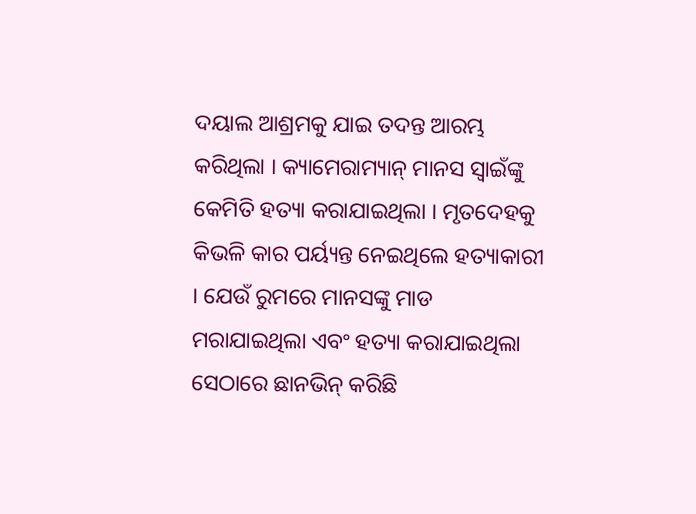ଦୟାଲ ଆଶ୍ରମକୁ ଯାଇ ତଦନ୍ତ ଆରମ୍ଭ କରିଥିଲା । କ୍ୟାମେରାମ୍ୟାନ୍ ମାନସ ସ୍ବାଇଁଙ୍କୁ କେମିତି ହତ୍ୟା କରାଯାଇଥିଲା । ମୃତଦେହକୁ କିଭଳି କାର ପର୍ୟ୍ୟନ୍ତ ନେଇଥିଲେ ହତ୍ୟାକାରୀ । ଯେଉଁ ରୁମରେ ମାନସଙ୍କୁ ମାଡ ମରାଯାଇଥିଲା ଏବଂ ହତ୍ୟା କରାଯାଇଥିଲା ସେଠାରେ ଛାନଭିନ୍ କରିଛି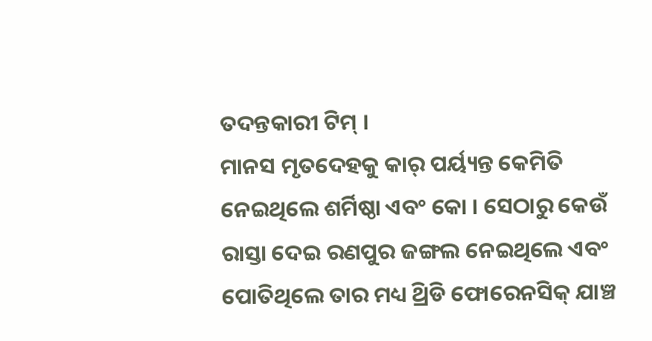ତଦନ୍ତକାରୀ ଟିମ୍ ।
ମାନସ ମୃତଦେହକୁ କାର୍ ପର୍ୟ୍ୟନ୍ତ କେମିତି ନେଇଥିଲେ ଶର୍ମିଷ୍ଠା ଏବଂ କୋ । ସେଠାରୁ କେଉଁ ରାସ୍ତା ଦେଇ ରଣପୁର ଜଙ୍ଗଲ ନେଇଥିଲେ ଏବଂ ପୋତିଥିଲେ ତାର ମଧ୍ୟ ଥ୍ରିଡି ଫୋରେନସିକ୍ ଯାଞ୍ଚ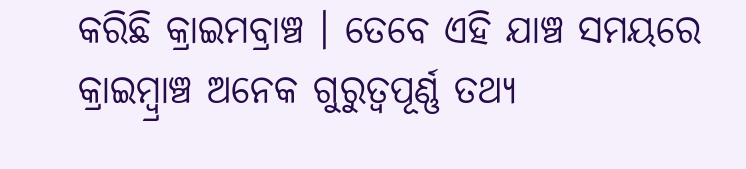କରିଛି କ୍ରାଇମବ୍ରାଞ୍ଚ । ତେବେ ଏହି ଯାଞ୍ଚ ସମୟରେ କ୍ରାଇମ୍ବ୍ରାଞ୍ଚ ଅନେକ ଗୁରୁତ୍ୱପୂର୍ଣ୍ଣ ତଥ୍ୟ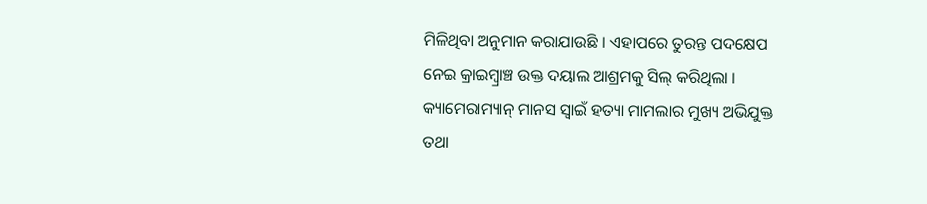ମିଳିଥିବା ଅନୁମାନ କରାଯାଉଛି । ଏହାପରେ ତୁରନ୍ତ ପଦକ୍ଷେପ ନେଇ କ୍ରାଇମ୍ବ୍ରାଞ୍ଚ ଉକ୍ତ ଦୟାଲ ଆଶ୍ରମକୁ ସିଲ୍ କରିଥିଲା ।
କ୍ୟାମେରାମ୍ୟାନ୍ ମାନସ ସ୍ୱାଇଁ ହତ୍ୟା ମାମଲାର ମୁଖ୍ୟ ଅଭିଯୁକ୍ତ ତଥା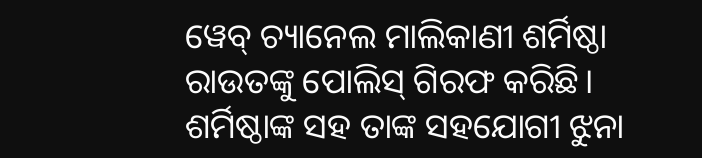ୱେବ୍ ଚ୍ୟାନେଲ ମାଲିକାଣୀ ଶର୍ମିଷ୍ଠା ରାଉତଙ୍କୁ ପୋଲିସ୍ ଗିରଫ କରିଛି। ଶର୍ମିଷ୍ଠାଙ୍କ ସହ ତାଙ୍କ ସହଯୋଗୀ ଝୁନା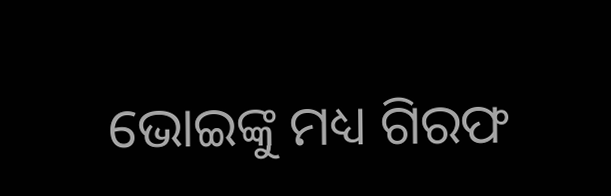ଭୋଇଙ୍କୁ ମଧ୍ୟ ଗିରଫ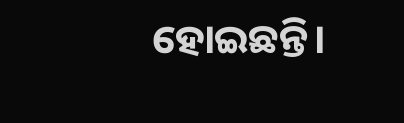ହୋଇଛନ୍ତି।